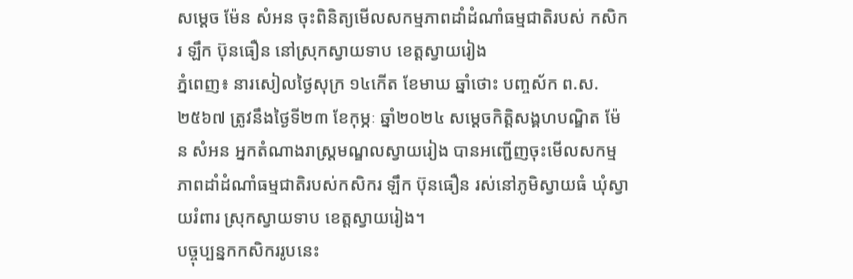សម្តេច ម៉ែន សំអន ចុះពិនិត្យមើលសកម្មភាពដាំដំណាំធម្មជាតិរបស់ កសិករ ឡឹក ប៊ុនធឿន នៅស្រុកស្វាយទាប ខេត្តស្វាយរៀង
ភ្នំពេញ៖ នារសៀលថ្ងៃសុក្រ ១៤កើត ខែមាឃ ឆ្នាំថោះ បញ្ចស័ក ព.ស. ២៥៦៧ ត្រូវនឹងថ្ងៃទី២៣ ខែកុម្ភៈ ឆ្នាំ២០២៤ សម្តេចកិត្តិសង្គហបណ្ឌិត ម៉ែន សំអន អ្នកតំណាងរាស្រ្តមណ្ឌលស្វាយរៀង បានអញ្ជើញចុះមើលសកម្មភាពដាំដំណាំធម្មជាតិរបស់កសិករ ឡឹក ប៊ុនធឿន រស់នៅភូមិស្វាយធំ ឃុំស្វាយរំពារ ស្រុកស្វាយទាប ខេត្តស្វាយរៀង។
បច្ចុប្បន្នកកសិកររូបនេះ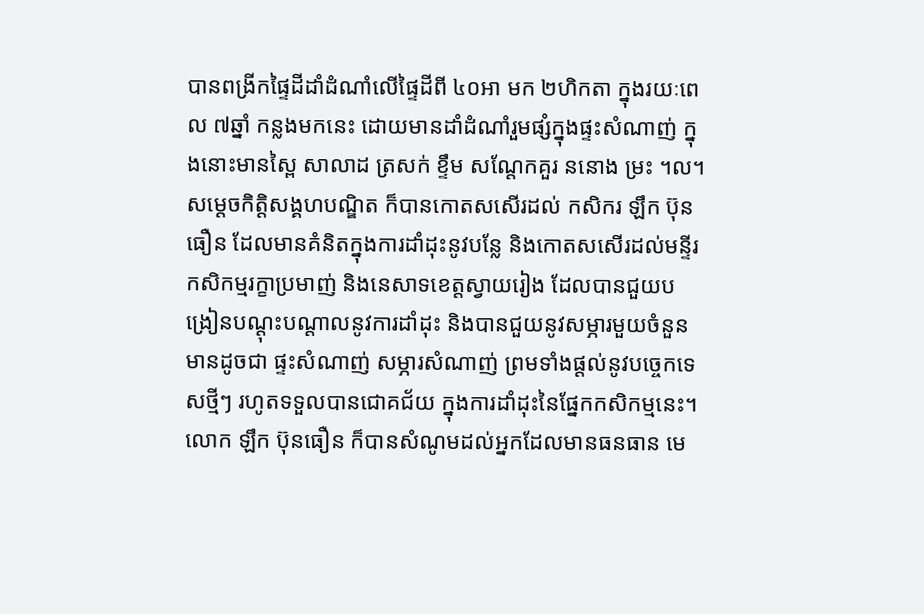បានពង្រីកផ្ទៃដីដាំដំណាំលើផ្ទៃដីពី ៤០អា មក ២ហិកតា ក្នុងរយៈពេល ៧ឆ្នាំ កន្លងមកនេះ ដោយមានដាំដំណាំរួមផ្សំក្នុងផ្ទះសំណាញ់ ក្នុងនោះមានស្ពៃ សាលាដ ត្រសក់ ខ្ទឹម សណ្តែកគួរ ននោង ម្រះ ។ល។
សម្តេចកិត្តិសង្គហបណ្ឌិត ក៏បានកោតសសើរដល់ កសិករ ឡឹក ប៊ុនធឿន ដែលមានគំនិតក្នុងការដាំដុះនូវបន្លែ និងកោតសសើរដល់មន្ទីរកសិកម្មរក្ខាប្រមាញ់ និងនេសាទខេត្តស្វាយរៀង ដែលបានជួយបង្រៀនបណ្ដុះបណ្ដាលនូវការដាំដុះ និងបានជួយនូវសម្ភារមួយចំនួន មានដូចជា ផ្ទះសំណាញ់ សម្ភារសំណាញ់ ព្រមទាំងផ្តល់នូវបច្ចេកទេសថ្មីៗ រហូតទទួលបានជោគជ័យ ក្នុងការដាំដុះនៃផ្នែកកសិកម្មនេះ។
លោក ឡឹក ប៊ុនធឿន ក៏បានសំណូមដល់អ្នកដែលមានធនធាន មេ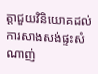ត្តាជួយវិនិយោគដល់ការសាងសង់ផ្ទះសំណាញ់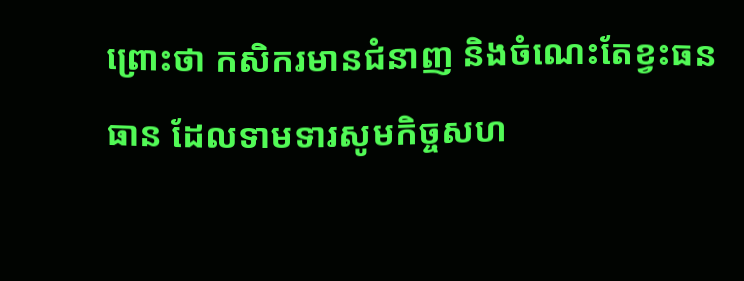ព្រោះថា កសិករមានជំនាញ និងចំណេះតែខ្វះធនធាន ដែលទាមទារសូមកិច្ចសហ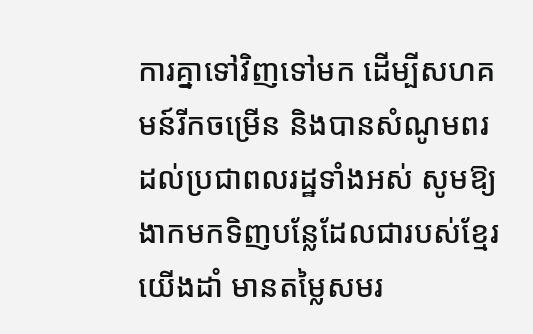ការគ្នាទៅវិញទៅមក ដើម្បីសហគមន៍រីកចម្រើន និងបានសំណូមពរដល់ប្រជាពលរដ្ឋទាំងអស់ សូមឱ្យងាកមកទិញបន្លែដែលជារបស់ខ្មែរយើងដាំ មានតម្លៃសមរ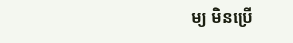ម្យ មិនប្រើ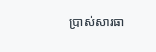ប្រាស់សារធា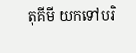តុគីមី យកទៅបរិ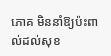ភោគ មិននាំឱ្យប៉ះពាល់ដល់សុខ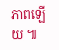ភាពឡើយ ៕